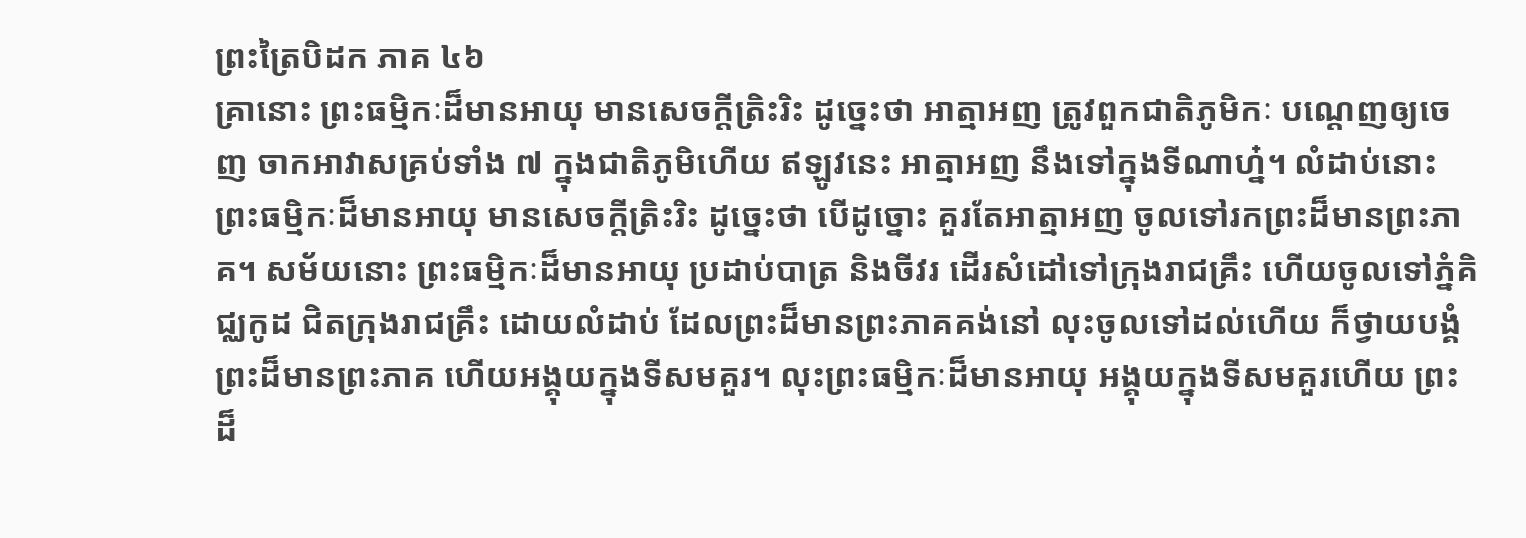ព្រះត្រៃបិដក ភាគ ៤៦
គ្រានោះ ព្រះធម្មិកៈដ៏មានអាយុ មានសេចក្តីត្រិះរិះ ដូច្នេះថា អាត្មាអញ ត្រូវពួកជាតិភូមិកៈ បណ្តេញឲ្យចេញ ចាកអាវាសគ្រប់ទាំង ៧ ក្នុងជាតិភូមិហើយ ឥឡូវនេះ អាត្មាអញ នឹងទៅក្នុងទីណាហ្ន៎។ លំដាប់នោះ ព្រះធម្មិកៈដ៏មានអាយុ មានសេចក្តីត្រិះរិះ ដូច្នេះថា បើដូច្នោះ គួរតែអាត្មាអញ ចូលទៅរកព្រះដ៏មានព្រះភាគ។ សម័យនោះ ព្រះធម្មិកៈដ៏មានអាយុ ប្រដាប់បាត្រ និងចីវរ ដើរសំដៅទៅក្រុងរាជគ្រឹះ ហើយចូលទៅភ្នំគិជ្ឈកូដ ជិតក្រុងរាជគ្រឹះ ដោយលំដាប់ ដែលព្រះដ៏មានព្រះភាគគង់នៅ លុះចូលទៅដល់ហើយ ក៏ថ្វាយបង្គំព្រះដ៏មានព្រះភាគ ហើយអង្គុយក្នុងទីសមគួរ។ លុះព្រះធម្មិកៈដ៏មានអាយុ អង្គុយក្នុងទីសមគួរហើយ ព្រះដ៏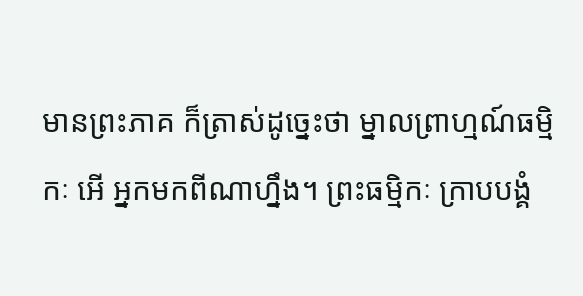មានព្រះភាគ ក៏ត្រាស់ដូច្នេះថា ម្នាលព្រាហ្មណ៍ធម្មិកៈ អើ អ្នកមកពីណាហ្នឹង។ ព្រះធម្មិកៈ ក្រាបបង្គំ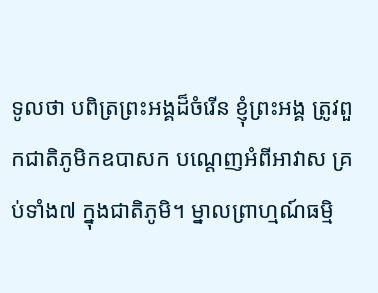ទូលថា បពិត្រព្រះអង្គដ៏ចំរើន ខ្ញុំព្រះអង្គ ត្រូវពួកជាតិភូមិកឧបាសក បណ្តេញអំពីអាវាស គ្រប់ទាំង៧ ក្នុងជាតិភូមិ។ ម្នាលព្រាហ្មណ៍ធម្មិ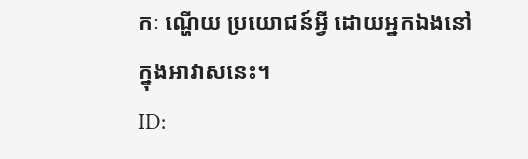កៈ ណ្ហើយ ប្រយោជន៍អ្វី ដោយអ្នកឯងនៅក្នុងអាវាសនេះ។
ID: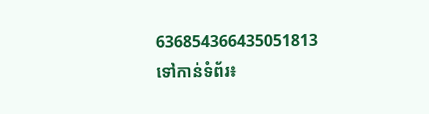636854366435051813
ទៅកាន់ទំព័រ៖